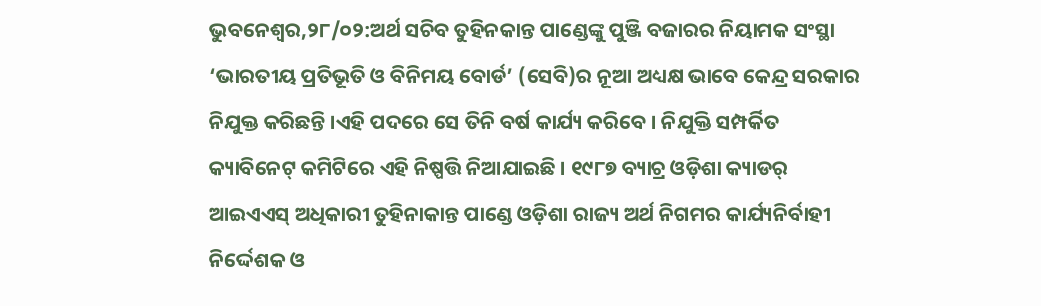ଭୁବନେଶ୍ୱର,୨୮/୦୨:ଅର୍ଥ ସଚିବ ତୁହିନକାନ୍ତ ପାଣ୍ଡେଙ୍କୁ ପୁଞ୍ଜି ବଜାରର ନିୟାମକ ସଂସ୍ଥା ‘ଭାରତୀୟ ପ୍ରତିଭୂତି ଓ ବିନିମୟ ବୋର୍ଡ’ (ସେବି)ର ନୂଆ ଅଧ୍ୟକ୍ଷ ଭାବେ କେନ୍ଦ୍ର ସରକାର ନିଯୁକ୍ତ କରିଛନ୍ତି ।ଏହି ପଦରେ ସେ ତିନି ବର୍ଷ କାର୍ଯ୍ୟ କରିବେ । ନିଯୁକ୍ତି ସମ୍ପର୍କିତ କ୍ୟାବିନେଟ୍ କମିଟିରେ ଏହି ନିଷ୍ପତ୍ତି ନିଆଯାଇଛି । ୧୯୮୭ ବ୍ୟାଚ୍ର ଓଡ଼ିଶା କ୍ୟାଡର୍ ଆଇଏଏସ୍ ଅଧିକାରୀ ତୁହିନାକାନ୍ତ ପାଣ୍ଡେ ଓଡ଼ିଶା ରାଜ୍ୟ ଅର୍ଥ ନିଗମର କାର୍ଯ୍ୟନିର୍ବାହୀ ନିର୍ଦ୍ଦେଶକ ଓ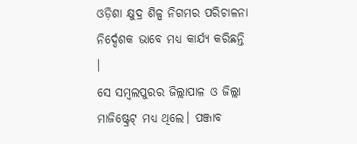ଓଡ଼ିଶା କ୍ଷୁଦ୍ର ଶିଳ୍ପ ନିଗମର ପରିଚାଳନା ନିର୍ଦ୍ଦେଶକ ଭାବେ ମଧ୍ୟ କାର୍ଯ୍ୟ କରିଛନ୍ତି ।
ସେ ସମ୍ବଲପୁରର ଜିଲ୍ଲାପାଳ ଓ ଜିଲ୍ଲା ମାଜିଷ୍ଟ୍ରେଟ୍ ମଧ୍ୟ ଥିଲେ। ପଞ୍ଜାବ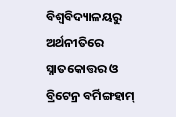ବିଶ୍ବବିଦ୍ୟାଳୟରୁ ଅର୍ଥନୀତିରେ ସ୍ନାତକୋତ୍ତର ଓ ବ୍ରିଟେନ୍ର ବର୍ମିଙ୍ଗହାମ୍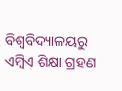ବିଶ୍ବବିଦ୍ୟାଳୟରୁ ଏମ୍ବିଏ ଶିକ୍ଷା ଗ୍ରହଣ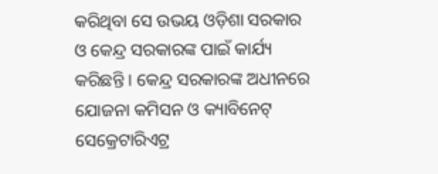କରିଥିବା ସେ ଉଭୟ ଓଡ଼ିଶା ସରକାର ଓ କେନ୍ଦ୍ର ସରକାରଙ୍କ ପାଇଁ କାର୍ଯ୍ୟ କରିଛନ୍ତି । କେନ୍ଦ୍ର ସରକାରଙ୍କ ଅଧୀନରେ ଯୋଜନା କମିସନ ଓ କ୍ୟାବିନେଟ୍ ସେକ୍ରେଟାରିଏଟ୍ର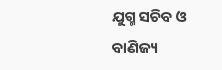ଯୁଗ୍ମ ସଚିବ ଓ ବାଣିଜ୍ୟ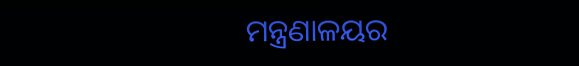ମନ୍ତ୍ରଣାଳୟର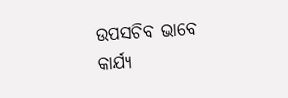ଉପସଚିବ ଭାବେ କାର୍ଯ୍ୟ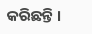କରିଛନ୍ତି ।